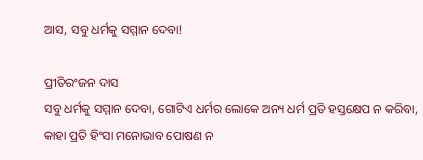ଆସ, ସବୁ ଧର୍ମକୁ ସମ୍ମାନ ଦେବା!

ପ୍ରୀତିରଂଜନ ଦାସ
ସବୁ ଧର୍ମକୁ ସମ୍ମାନ ଦେବା, ଗୋଟିଏ ଧର୍ମର ଲୋକେ ଅନ୍ୟ ଧର୍ମ ପ୍ରତି ହସ୍ତକ୍ଷେପ ନ କରିବା, କାହା ପ୍ରତି ହିଂସା ମନୋଭାବ ପୋଷଣ ନ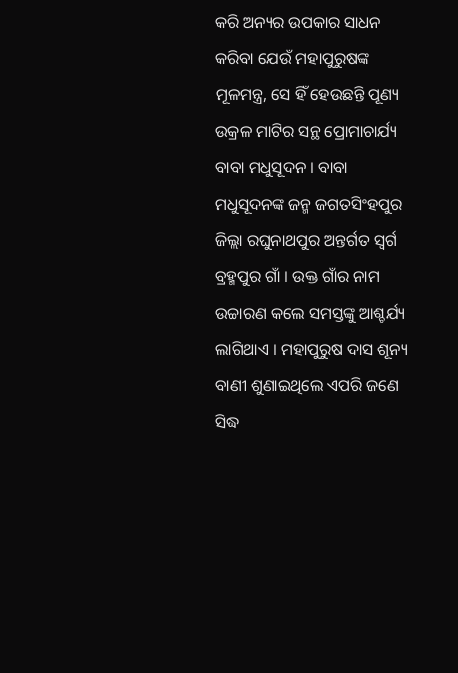କରି ଅନ୍ୟର ଉପକାର ସାଧନ କରିବା ଯେଉଁ ମହାପୁରୁଷଙ୍କ ମୂଳମନ୍ତ୍ର, ସେ ହିଁ ହେଉଛନ୍ତି ପୂଣ୍ୟ ଉକ୍ରଳ ମାଟିର ସନ୍ଥ ପ୍ରୋମାଚାର୍ଯ୍ୟ ବାବା ମଧୁସୂଦନ । ବାବା ମଧୁସୂଦନଙ୍କ ଜନ୍ମ ଜଗତସିଂହପୁର ଜିଲ୍ଲା ରଘୁନାଥପୁର ଅନ୍ତର୍ଗତ ସ୍ୱର୍ଗ ବ୍ରହ୍ମପୁର ଗାଁ । ଉକ୍ତ ଗାଁର ନାମ ଉଚ୍ଚାରଣ କଲେ ସମସ୍ତଙ୍କୁ ଆଶ୍ଚର୍ଯ୍ୟ ଲାଗିଥାଏ । ମହାପୁରୁଷ ଦାସ ଶୂନ୍ୟ ବାଣୀ ଶୁଣାଇଥିଲେ ଏପରି ଜଣେ ସିଦ୍ଧ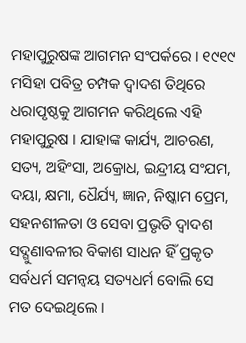ମହାପୁରୁଷଙ୍କ ଆଗମନ ସଂପର୍କରେ । ୧୯୧୯ ମସିହା ପବିତ୍ର ଚମ୍ପକ ଦ୍ୱାଦଶ ତିଥିରେ ଧରାପୃଷ୍ଠକୁ ଆଗମନ କରିଥିଲେ ଏହି ମହାପୁରୁଷ । ଯାହାଙ୍କ କାର୍ଯ୍ୟ, ଆଚରଣ, ସତ୍ୟ, ଅହିଂସା, ଅକ୍ରୋଧ, ଇନ୍ଦ୍ରୀୟ ସଂଯମ, ଦୟା, କ୍ଷମା, ଧୈର୍ଯ୍ୟ, ଜ୍ଞାନ, ନିଷ୍କାମ ପ୍ରେମ, ସହନଶୀଳତା ଓ ସେବା ପ୍ରଭୃତି ଦ୍ୱାଦଶ ସଦ୍ଗୁଣାବଳୀର ବିକାଶ ସାଧନ ହିଁ ପ୍ରକୃତ ସର୍ବଧର୍ମ ସମନ୍ୱୟ ସତ୍ୟଧର୍ମ ବୋଲି ସେ ମତ ଦେଇଥିଲେ ।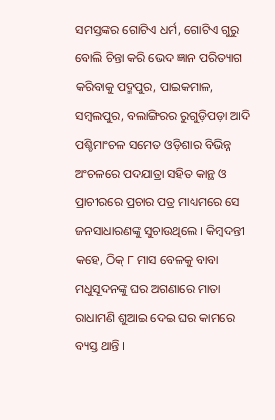ସମସ୍ତଙ୍କର ଗୋଟିଏ ଧର୍ମ, ଗୋଟିଏ ଗୁରୁ ବୋଲି ଚିନ୍ତା କରି ଭେଦ ଜ୍ଞାନ ପରିତ୍ୟାଗ କରିବାକୁ ପଦ୍ମପୁର, ପାଇକମାଳ, ସମ୍ବଲପୁର, ବଲାଙ୍ଗିରର ରୁଗୁଡ଼ିପଡ଼ା ଆଦି ପଶ୍ଚିମାଂଚଳ ସମେତ ଓଡ଼ିଶାର ବିଭିନ୍ନ ଅଂଚଳରେ ପଦଯାତ୍ରା ସହିତ କାନ୍ଥ ଓ ପ୍ରାଚୀରରେ ପ୍ରଚାର ପତ୍ର ମାଧ୍ୟମରେ ସେ ଜନସାଧାରଣଙ୍କୁ ସୁଚାଉଥିଲେ । କିମ୍ବଦନ୍ତୀ କହେ, ଠିକ୍ ୮ ମାସ ବେଳକୁ ବାବା ମଧୁସୂଦନଙ୍କୁ ଘର ଅଗଣାରେ ମାତା ରାଧାମଣି ଶୁଆଇ ଦେଇ ଘର କାମରେ ବ୍ୟସ୍ତ ଥାନ୍ତି ।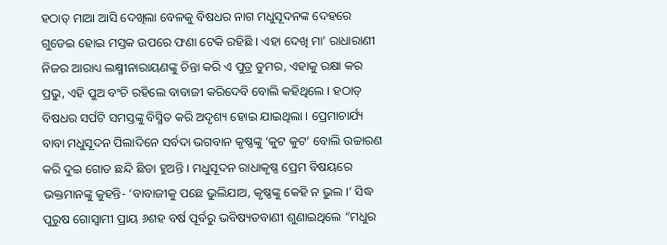ହଠାତ୍ ମାଆ ଆସି ଦେଖିଲା ବେଳକୁ ବିଷଧର ନାଗ ମଧୁସୂଦନଙ୍କ ଦେହରେ ଗୁଡେଇ ହୋଇ ମସ୍ତକ ଉପରେ ଫଣା ଟେକି ରହିଛି । ଏହା ଦେଖି ମା’ ରାଧାରାଣୀ ନିଜର ଆରାଧ୍ୟ ଲକ୍ଷ୍ମୀନାରାୟଣଙ୍କୁ ଚିନ୍ତା କରି ଏ ପୁତ୍ର ତୁମର, ଏହାକୁ ରକ୍ଷା କର ପ୍ରଭୁ, ଏହି ପୁଅ ବଂଚି ରହିଲେ ବାବାଜୀ କରିଦେବି ବୋଲି କହିଥିଲେ । ହଠାତ୍ ବିଷଧର ସର୍ପଟି ସମସ୍ତଙ୍କୁ ବିସ୍ମିତ କରି ଅଦୃଶ୍ୟ ହୋଇ ଯାଇଥିଲା । ପ୍ରେମାଚାର୍ଯ୍ୟ ବାବା ମଧୁସୂଦନ ପିଲାଦିନେ ସର୍ବଦା ଭଗବାନ କୃଷ୍ଣଙ୍କୁ ‘କୁଟ କୁଟ’ ବୋଲି ଉଚ୍ଚାରଣ କରି ଦୁଇ ଗୋଡ ଛନ୍ଦି ଛିଡା ହୁଅନ୍ତି । ମଧୁସୂଦନ ରାଧାକୃଷ୍ଣ ପ୍ରେମ ବିଷୟରେ ଭକ୍ତମାନଙ୍କୁ କୁହନ୍ତି- ‘ବାବାଜୀକୁ ପଛେ ଭୁଲିଯାଅ, କୃଷ୍ଣଙ୍କୁ କେହି ନ ଭୁଲ ।’ ସିଦ୍ଧ ପୁରୁଷ ଗୋସ୍ୱାମୀ ପ୍ରାୟ ୬ଶହ ବର୍ଷ ପୂର୍ବରୁ ଭବିଷ୍ୟତବାଣୀ ଶୁଣାଇଥିଲେ “ମଧୁର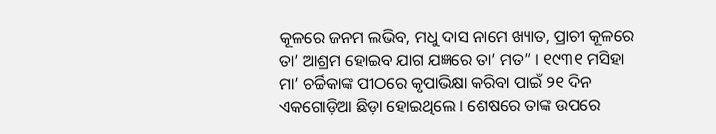କୂଳରେ ଜନମ ଲଭିବ, ମଧୁ ଦାସ ନାମେ ଖ୍ୟାତ, ପ୍ରାଚୀ କୂଳରେ ତା’ ଆଶ୍ରମ ହୋଇବ ଯାଗ ଯଜ୍ଞରେ ତା’ ମତ” । ୧୯୩୧ ମସିହା ମା’ ଚର୍ଚ୍ଚିକାଙ୍କ ପୀଠରେ କୃପାଭିକ୍ଷା କରିବା ପାଇଁ ୨୧ ଦିନ ଏକଗୋଡ଼ିଆ ଛିଡ଼ା ହୋଇଥିଲେ । ଶେଷରେ ତାଙ୍କ ଉପରେ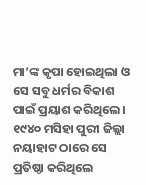ମା’ଙ୍କ କୃପା ହୋଇଥିଲା ଓ ସେ ସବୁ ଧର୍ମର ବିକାଶ ପାଇଁ ପ୍ରୟାଶ କରିଥିଲେ । ୧୯୪୦ ମସିହା ପୁରୀ ଜିଲ୍ଲା ନୟାହାଟ ଠାରେ ସେ ପ୍ରତିଷ୍ଠା କରିଥିଲେ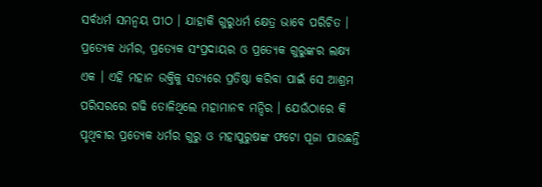ସର୍ବଧର୍ମ ସମନ୍ୱୟ ପୀଠ । ଯାହାକି ଗୁରୁଧର୍ମ କ୍ଷେତ୍ର ଭାବେ ପରିଚିତ । ପ୍ରତ୍ୟେକ ଧର୍ମର, ପ୍ରତ୍ୟେକ ସଂପ୍ରଦାୟର ଓ ପ୍ରତ୍ୟେକ ଗୁରୁଙ୍କର ଲକ୍ଷ୍ୟ ଏକ । ଏହି ମହାନ ଉକ୍ତିକୁ ସତ୍ୟରେ ପ୍ରତିଷ୍ଠା କରିବା ପାଇଁ ସେ ଆଶ୍ରମ ପରିସରରେ ଗଢି ତୋଳିଥିଲେ ମହାମାନବ ମନ୍ଦିର । ଯେଉଁଠାରେ କି ପୃଥିବୀର ପ୍ରତ୍ୟେକ ଧର୍ମର ଗୁରୁ ଓ ମହାପୁରୁଷଙ୍କ ଫଟୋ ପୂଜା ପାଉଛନ୍ତି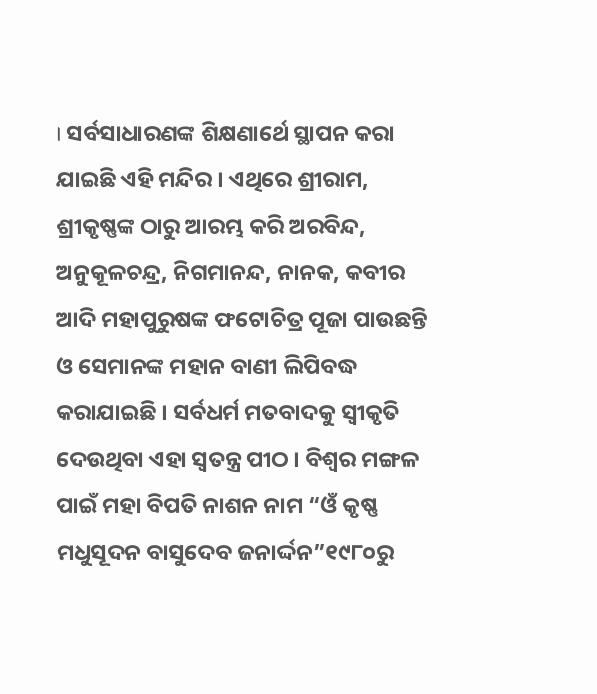। ସର୍ବସାଧାରଣଙ୍କ ଶିକ୍ଷଣାର୍ଥେ ସ୍ଥାପନ କରା ଯାଇଛି ଏହି ମନ୍ଦିର । ଏଥିରେ ଶ୍ରୀରାମ, ଶ୍ରୀକୃଷ୍ଣଙ୍କ ଠାରୁ ଆରମ୍ଭ କରି ଅରବିନ୍ଦ, ଅନୁକୂଳଚନ୍ଦ୍ର, ନିଗମାନନ୍ଦ, ନାନକ, କବୀର ଆଦି ମହାପୁରୁଷଙ୍କ ଫଟୋଚିତ୍ର ପୂଜା ପାଉଛନ୍ତି ଓ ସେମାନଙ୍କ ମହାନ ବାଣୀ ଲିପିବଦ୍ଧ କରାଯାଇଛି । ସର୍ବଧର୍ମ ମତବାଦକୁ ସ୍ୱୀକୃତି ଦେଉଥିବା ଏହା ସ୍ୱତନ୍ତ୍ର ପୀଠ । ବିଶ୍ୱର ମଙ୍ଗଳ ପାଇଁ ମହା ବିପତି ନାଶନ ନାମ “ଓଁ କୃଷ୍ଣ ମଧୁସୂଦନ ବାସୁଦେବ ଜନାର୍ଦ୍ଦନ”୧୯୮୦ରୁ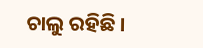ଚାଲୁ ରହିଛି ।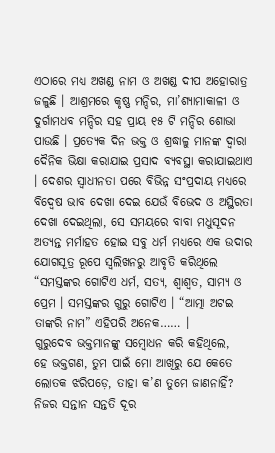ଏଠାରେ ମଧ୍ୟ ଅଖଣ୍ଡ ନାମ ଓ ଅଖଣ୍ଡ ଦୀପ ଅହୋରାତ୍ର ଜଳୁଛି । ଆଶ୍ରମରେ କୃଷ୍ଣ ମନ୍ଦିର, ମା’ଶ୍ୟାମାକାଳୀ ଓ ଦୁର୍ଗାମଧବ ମନ୍ଦିର ସହ ପ୍ରାୟ ୧୫ ଟି ମନ୍ଦିର ଶୋଭା ପାଉଛି । ପ୍ରତ୍ୟେକ ଦିନ ଭକ୍ତ ଓ ଶ୍ରଦ୍ଧାଳୁ ମାନଙ୍କ ଦ୍ୱାରା ଦୈନିକ ଭିକ୍ଷା କରାଯାଇ ପ୍ରସାଦ ବ୍ୟବସ୍ଥା କରାଯାଇଥାଏ । ଦେଶର ସ୍ୱାଧୀନତା ପରେ ବିଭିନ୍ନ ସଂପ୍ରଦାୟ ମଧ୍ୟରେ ବିଦ୍ୱେଷ ଭାବ ଦେଖା ଦେଇ ଯେଉଁ ବିଭେଦ ଓ ଅସ୍ଥିରତା ଦେଖା ଦେଇଥିଲା, ସେ ସମୟରେ ବାବା ମଧୁସୂଦନ ଅତ୍ୟନ୍ତ ମର୍ମାହତ ହୋଇ ସବୁ ଧର୍ମ ମଧ୍ୟରେ ଏକ ଉଦାର ଯୋଗସୂତ୍ର ରୂପେ ସ୍ୱଲିଖନରୁ ଆବୃତି କରିଥିଲେ “ସମସ୍ତଙ୍କର ଗୋଟିଏ ଧର୍ମ, ସତ୍ୟ, ଶ୍ୱାଶ୍ୱତ, ସାମ୍ୟ ଓ ପ୍ରେମ । ସମସ୍ତଙ୍କର ଗୁରୁ ଗୋଟିଏ । “ଆତ୍ମା ଅଟଇ ତାଙ୍କରି ନାମ” ଏହିପରି ଅନେକ…… ।
ଗୁରୁଦେବ ଭକ୍ତମାନଙ୍କୁ ସମ୍ବୋଧନ କରି କହିଥିଲେ,
ହେ ଭକ୍ତଗଣ, ତୁମ ପାଇଁ ମୋ ଆଖିରୁ ଯେ କେତେ ଲୋତକ ଝରିପଡ଼େ, ତାହା କ’ଣ ତୁମେ ଜାଣନାହିଁ? ନିଜର ସନ୍ତାନ ସନ୍ତତି ଦୂର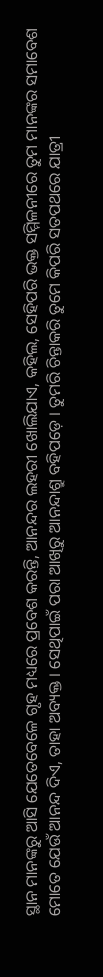ସ୍ଥାନ ମାନଙ୍କରୁ ଆସି ଯେତେବେଳେ ଗୃହ ମଧ୍ୟରେ ପ୍ରବେଶ କରନ୍ତି, ଆନନ୍ଦର ଲହରୀ ଖୋଲିଯାଏ, କହିଲ, ସେହିପରି ଭକ୍ତ ସମ୍ମିଳନୀରେ ତୁମ ମାନଙ୍କର ସମାବେଶ ମୋତେ ଯେଉଁ ଆନନ୍ଦ ଦିଏ, ତାହା ଅବ୍ୟକ୍ତ । ସେଥିପାଇଁ ପରା ଆଖିରୁ ଆନନ୍ଦାଶ୍ରୁ ବହିପଡ଼େ । ତୁମରି ଚିନ୍ତାକରି ତୁମେ କିପରି ସତପଥରେ ଯାତ୍ରୀ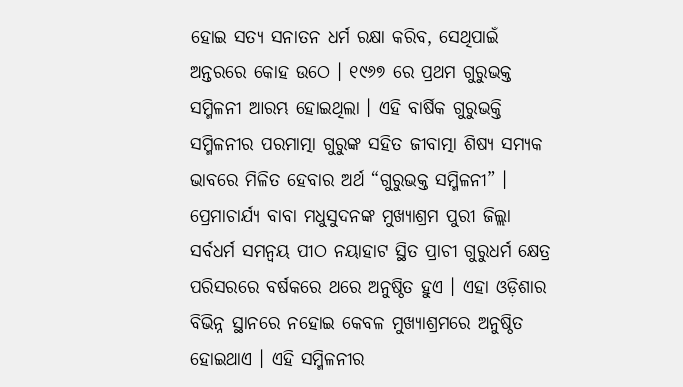ହୋଇ ସତ୍ୟ ସନାତନ ଧର୍ମ ରକ୍ଷା କରିବ, ସେଥିପାଇଁ ଅନ୍ତରରେ କୋହ ଉଠେ । ୧୯୬୭ ରେ ପ୍ରଥମ ଗୁରୁଭକ୍ତ ସମ୍ମିଳନୀ ଆରମ୍ଭ ହୋଇଥିଲା । ଏହି ବାର୍ଷିକ ଗୁରୁଭକ୍ତି ସମ୍ମିଳନୀର ପରମାତ୍ମା ଗୁରୁଙ୍କ ସହିତ ଜୀବାତ୍ମା ଶିଷ୍ୟ ସମ୍ୟକ ଭାବରେ ମିଳିତ ହେବାର ଅର୍ଥ “ଗୁରୁଭକ୍ତ ସମ୍ମିଳନୀ” । ପ୍ରେମାଚାର୍ଯ୍ୟ ବାବା ମଧୁସୁଦନଙ୍କ ମୁଖ୍ୟାଶ୍ରମ ପୁରୀ ଜିଲ୍ଲା ସର୍ବଧର୍ମ ସମନ୍ୱୟ ପୀଠ ନୟାହାଟ ସ୍ଥିତ ପ୍ରାଚୀ ଗୁରୁଧର୍ମ କ୍ଷେତ୍ର ପରିସରରେ ବର୍ଷକରେ ଥରେ ଅନୁଷ୍ଠିତ ହୁଏ । ଏହା ଓଡ଼ିଶାର ବିଭିନ୍ନ ସ୍ଥାନରେ ନହୋଇ କେବଳ ମୁଖ୍ୟାଶ୍ରମରେ ଅନୁଷ୍ଠିତ ହୋଇଥାଏ । ଏହି ସମ୍ମିଳନୀର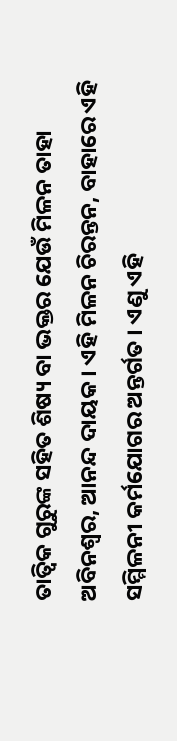ତାତ୍ୱିକ ଗୁରୁଙ୍କ ସହିତ ଶିଷ୍ୟ ବା ଭକ୍ତର ଯେଉଁ ମିଳନ ତାହା ଅବିନଶ୍ୱର, ଆନନ୍ଦ ଦାୟକ । ଏହି ମିଳନ ଚିରନ୍ତନ, ବାହାରେ ଏହି ସମ୍ମିଳନୀ କର୍ମଯୋଗର ଅନ୍ତର୍ଗତ । ଏଣୁ ଏହି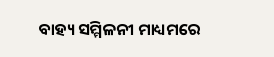ବାହ୍ୟ ସମ୍ମିଳନୀ ମାଧ୍ୟମରେ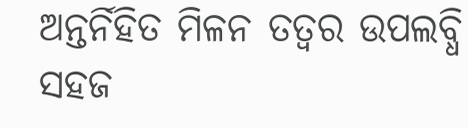ଅନ୍ତର୍ନିହିତ ମିଳନ ତତ୍ୱର ଉପଲବ୍ଧି ସହଜ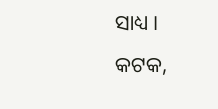ସାଧ୍ୟ ।
କଟକ,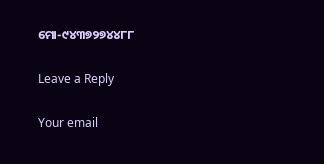ମୋ-୯୪୩୭୨୭୪୪୮୮

Leave a Reply

Your email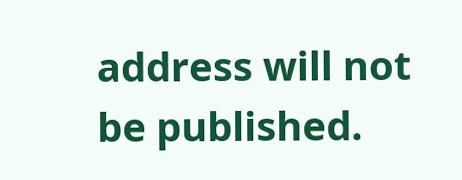address will not be published.